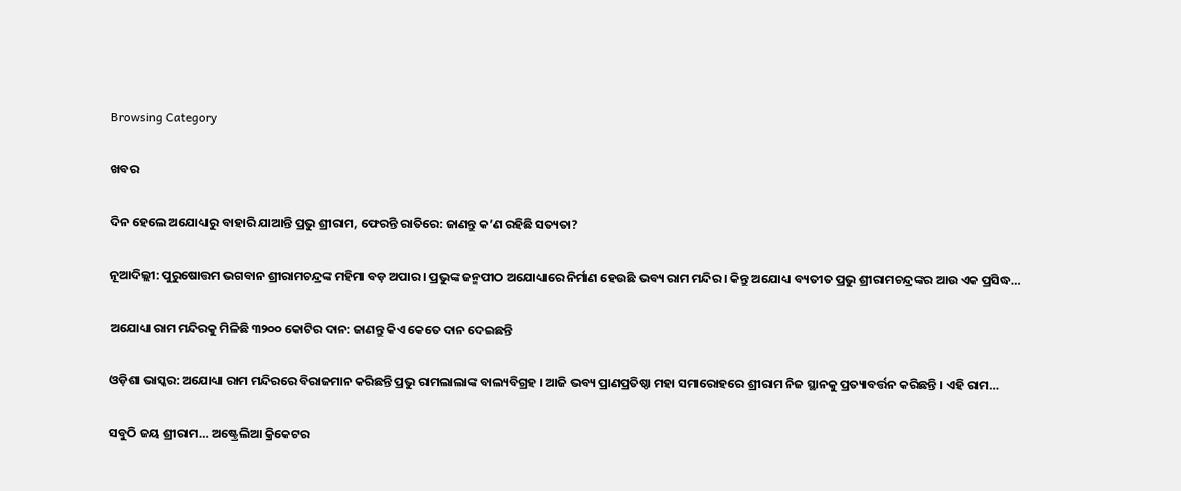Browsing Category

ଖବର

ଦିନ ହେଲେ ଅଯୋଧ୍ୟାରୁ ବାହାରି ଯାଆନ୍ତି ପ୍ରଭୁ ଶ୍ରୀରାମ, ଫେରନ୍ତି ରାତିରେ: ଜାଣନ୍ତୁ କ’ଣ ରହିଛି ସତ୍ୟତା?

ନୂଆଦିଲ୍ଲୀ: ପୁରୁଷୋତ୍ତମ ଭଗବାନ ଶ୍ରୀରାମଚନ୍ଦ୍ରଙ୍କ ମହିମା ବଡ଼ ଅପାର । ପ୍ରଭୁଙ୍କ ଜନ୍ମପୀଠ ଅଯୋଧ୍ୟାରେ ନିର୍ମାଣ ହେଉଛି ଭବ୍ୟ ରାମ ମନ୍ଦିର । କିନ୍ତୁ ଅଯୋଧ୍ୟା ବ୍ୟତୀତ ପ୍ରଭୁ ଶ୍ରୀରାମଚନ୍ଦ୍ରଙ୍କର ଆଉ ଏକ ପ୍ରସିଦ୍ଧ…

ଅଯୋଧ୍ୟା ରାମ ମନ୍ଦିରକୁ ମିଳିଛି ୩୨୦୦ କୋଟିର ଦାନ: ଜାଣନ୍ତୁ କିଏ କେତେ ଦାନ ଦେଇଛନ୍ତି

ଓଡ଼ିଶା ଭାସ୍କର: ଅଯୋଧ୍ୟା ରାମ ମନ୍ଦିରରେ ବିରାଜମାନ କରିଛନ୍ତି ପ୍ରଭୁ ରାମଲାଲାଙ୍କ ବାଲ୍ୟବିଗ୍ରହ । ଆଜି ଭବ୍ୟ ପ୍ରାଣପ୍ରତିଷ୍ଠା ମହା ସମାରୋହରେ ଶ୍ରୀରାମ ନିଜ ସ୍ଥାନକୁ ପ୍ରତ୍ୟାବର୍ତ୍ତନ କରିଛନ୍ତି । ଏହି ରାମ…

ସବୁଠି ଜୟ ଶ୍ରୀରାମ… ଅଷ୍ଟ୍ରେଲିଆ କ୍ରିକେଟର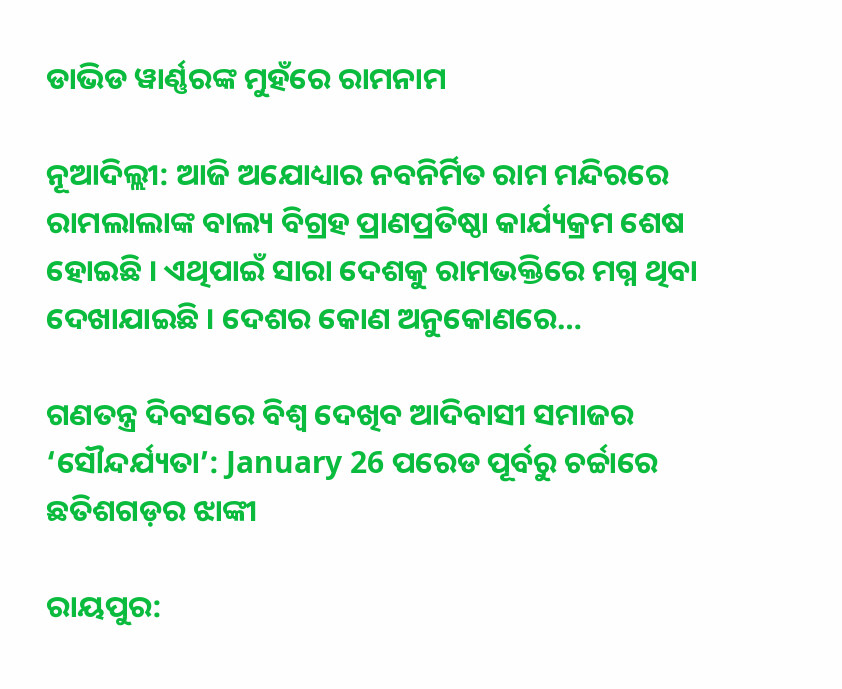ଡାଭିଡ ୱାର୍ଣ୍ଣରଙ୍କ ମୁହଁରେ ରାମନାମ

ନୂଆଦିଲ୍ଲୀ: ଆଜି ଅଯୋଧ୍ୟାର ନବନିର୍ମିତ ରାମ ମନ୍ଦିରରେ ରାମଲାଲାଙ୍କ ବାଲ୍ୟ ବିଗ୍ରହ ପ୍ରାଣପ୍ରତିଷ୍ଠା କାର୍ଯ୍ୟକ୍ରମ ଶେଷ ହୋଇଛି । ଏଥିପାଇଁ ସାରା ଦେଶକୁ ରାମଭକ୍ତିରେ ମଗ୍ନ ଥିବା ଦେଖାଯାଇଛି । ଦେଶର କୋଣ ଅନୁକୋଣରେ…

ଗଣତନ୍ତ୍ର ଦିବସରେ ବିଶ୍ୱ ଦେଖିବ ଆଦିବାସୀ ସମାଜର ‘ସୌନ୍ଦର୍ଯ୍ୟତା’: January 26 ପରେଡ ପୂର୍ବରୁ ଚର୍ଚ୍ଚାରେ ଛତିଶଗଡ଼ର ଝାଙ୍କୀ

ରାୟପୁର: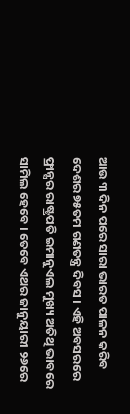ଆଉ ୩ ଦିନ ପରେ ସାରା ଭାରତ ପାଳନ କରିବ ଦେଶର ୭୫ତମ ଗଣତନ୍ତ୍ର ଦିବସ । ଏହି ଅବସରରେ ଫ୍ରାନ୍ସର ରାଷ୍ଟ୍ରପତି ଇମାନୁଏଲ ମୁଖ୍ୟ ଅତିଥି ଭାବରେ ସାମିଲ ହେବେ । ତେବେ ଏଥର ଜାନୁୟାରୀ ୨୬ରେ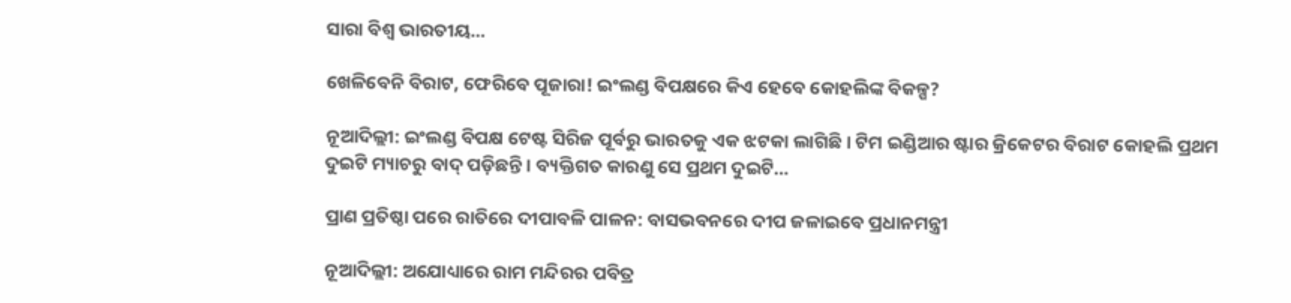ସାରା ବିଶ୍ୱ ଭାରତୀୟ…

ଖେଳିବେନି ବିରାଟ, ଫେରିବେ ପୂଜାରା! ଇଂଲଣ୍ଡ ବିପକ୍ଷରେ କିଏ ହେବେ କୋହଲିଙ୍କ ବିକଳ୍ପ?

ନୂଆଦିଲ୍ଲୀ: ଇଂଲଣ୍ଡ ବିପକ୍ଷ ଟେଷ୍ଟ ସିରିଜ ପୂର୍ବରୁ ଭାରତକୁ ଏକ ଝଟକା ଲାଗିଛି । ଟିମ ଇଣ୍ଡିଆର ଷ୍ଟାର କ୍ରିକେଟର ବିରାଟ କୋହଲି ପ୍ରଥମ ଦୁଇଟି ମ୍ୟାଚରୁ ବାଦ୍ ପଡ଼ିଛନ୍ତି । ବ୍ୟକ୍ତିଗତ କାରଣୁ ସେ ପ୍ରଥମ ଦୁଇଟି…

ପ୍ରାଣ ପ୍ରତିଷ୍ଠା ପରେ ରାତିରେ ଦୀପାବଳି ପାଳନ: ବାସଭବନରେ ଦୀପ ଜଳାଇବେ ପ୍ରଧାନମନ୍ତ୍ରୀ

ନୂଆଦିଲ୍ଲୀ: ଅଯୋଧ୍ୟାରେ ରାମ ମନ୍ଦିରର ପବିତ୍ର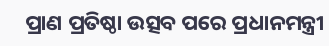ପ୍ରାଣ ପ୍ରତିଷ୍ଠା ଉତ୍ସବ ପରେ ପ୍ରଧାନମନ୍ତ୍ରୀ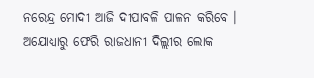ନରେନ୍ଦ୍ର ମୋଦୀ ଆଜି ଦୀପାବଳି ପାଳନ କରିବେ । ଅଯୋଧ୍ୟାରୁ ଫେରି ରାଜଧାନୀ ଦିଲ୍ଲୀର ଲୋକ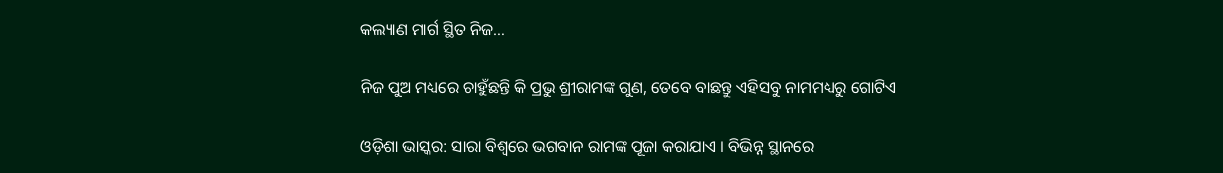କଲ୍ୟାଣ ମାର୍ଗ ସ୍ଥିତ ନିଜ…

ନିଜ ପୁଅ ମଧ୍ୟରେ ଚାହୁଁଛନ୍ତି କି ପ୍ରଭୁ ଶ୍ରୀରାମଙ୍କ ଗୁଣ, ତେବେ ବାଛନ୍ତୁ ଏହିସବୁ ନାମମଧ୍ୟରୁ ଗୋଟିଏ

ଓଡ଼ିଶା ଭାସ୍କର: ସାରା ବିଶ୍ୱରେ ଭଗବାନ ରାମଙ୍କ ପୂଜା କରାଯାଏ । ବିଭିନ୍ନ ସ୍ଥାନରେ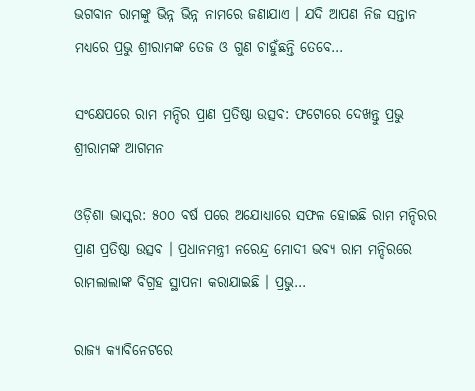ଭଗବାନ ରାମଙ୍କୁ ଭିନ୍ନ ଭିନ୍ନ ନାମରେ ଜଣାଯାଏ । ଯଦି ଆପଣ ନିଜ ସନ୍ତାନ ମଧ୍ୟରେ ପ୍ରଭୁ ଶ୍ରୀରାମଙ୍କ ତେଜ ଓ ଗୁଣ ଚାହୁଁଛନ୍ତି ତେବେ…

ସଂକ୍ଷେପରେ ରାମ ମନ୍ଦିର ପ୍ରାଣ ପ୍ରତିଷ୍ଠା ଉତ୍ସବ: ଫଟୋରେ ଦେଖନ୍ତୁ ପ୍ରଭୁ ଶ୍ରୀରାମଙ୍କ ଆଗମନ

ଓଡ଼ିଶା ଭାସ୍କର: ୫୦୦ ବର୍ଷ ପରେ ଅଯୋଧ୍ୟାରେ ସଫଳ ହୋଇଛି ରାମ ମନ୍ଦିରର ପ୍ରାଣ ପ୍ରତିଷ୍ଠା ଉତ୍ସବ । ପ୍ରଧାନମନ୍ତ୍ରୀ ନରେନ୍ଦ୍ର ମୋଦୀ ଭବ୍ୟ ରାମ ମନ୍ଦିରରେ ରାମଲାଲାଙ୍କ ବିଗ୍ରହ ସ୍ଥାପନା କରାଯାଇଛି । ପ୍ରଭୁ…

ରାଜ୍ୟ କ୍ୟାବିନେଟରେ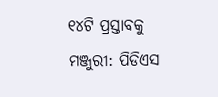୧୪ଟି ପ୍ରସ୍ତାବକୁ ମଞ୍ଜୁରୀ: ପିଡିଏସ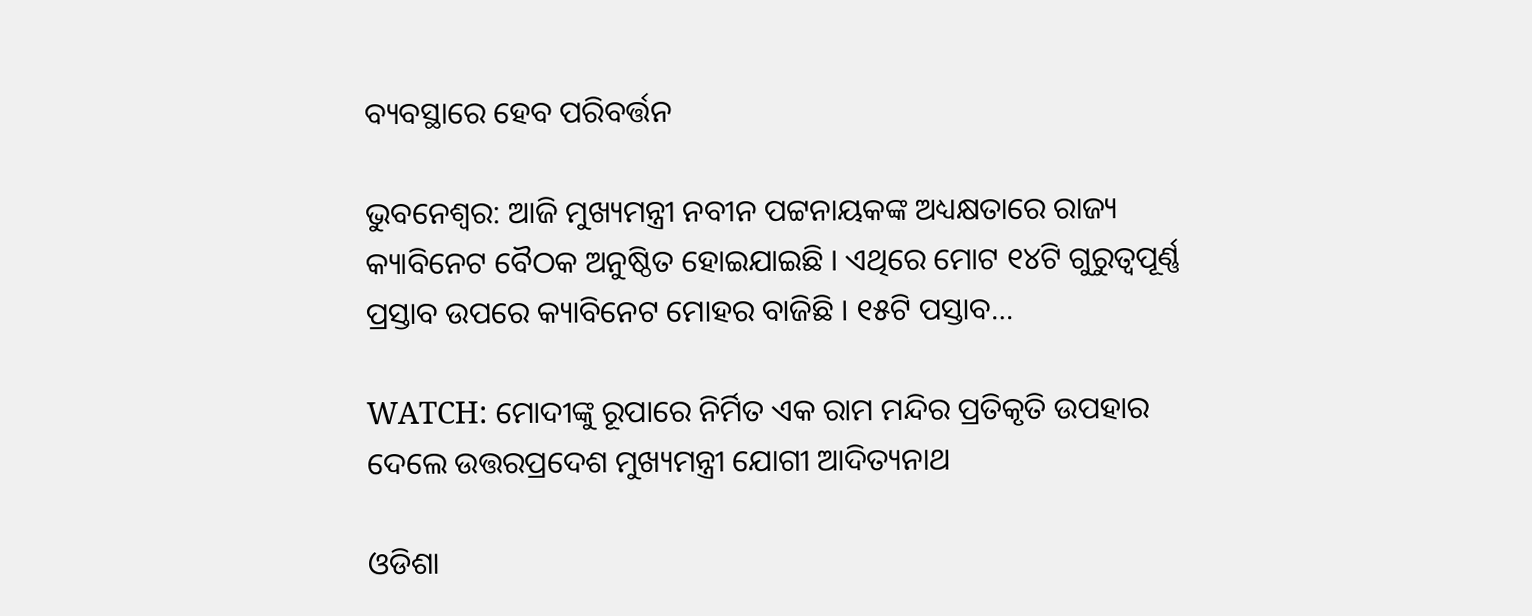ବ୍ୟବସ୍ଥାରେ ହେବ ପରିବର୍ତ୍ତନ

ଭୁବନେଶ୍ୱର: ଆଜି ମୁଖ୍ୟମନ୍ତ୍ରୀ ନବୀନ ପଟ୍ଟନାୟକଙ୍କ ଅଧ୍ୟକ୍ଷତାରେ ରାଜ୍ୟ କ୍ୟାବିନେଟ ବୈଠକ ଅନୁଷ୍ଠିତ ହୋଇଯାଇଛି । ଏଥିରେ ମୋଟ ୧୪ଟି ଗୁରୁତ୍ୱପୂର୍ଣ୍ଣ ପ୍ରସ୍ତାବ ଉପରେ କ୍ୟାବିନେଟ ମୋହର ବାଜିଛି । ୧୫ଟି ପସ୍ତାବ…

WATCH: ମୋଦୀଙ୍କୁ ରୂପାରେ ନିର୍ମିତ ଏକ ରାମ ମନ୍ଦିର ପ୍ରତିକୃତି ଉପହାର ଦେଲେ ଉତ୍ତରପ୍ରଦେଶ ମୁଖ୍ୟମନ୍ତ୍ରୀ ଯୋଗୀ ଆଦିତ୍ୟନାଥ

ଓଡିଶା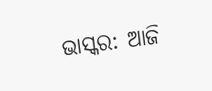ଭାସ୍କର: ଆଜି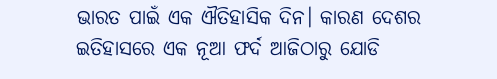ଭାରତ ପାଇଁ ଏକ ଐତିହାସିକ ଦିନ। କାରଣ ଦେଶର ଇତିହାସରେ ଏକ ନୂଆ ଫର୍ଦ ଆଜିଠାରୁ ଯୋଡି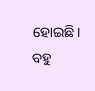ହୋଇଛି। ବହୁ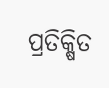ପ୍ରତିକ୍ଷିତ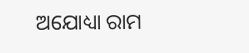ଅଯୋଧ୍ୟା ରାମ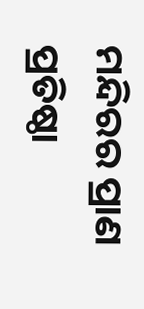ମନ୍ଦିରର ପ୍ରାଣ ପ୍ରତିଷ୍ଠା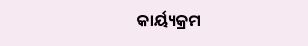କାର୍ୟ୍ୟକ୍ରମ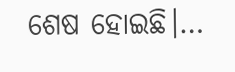ଶେଷ ହୋଇଛି।…